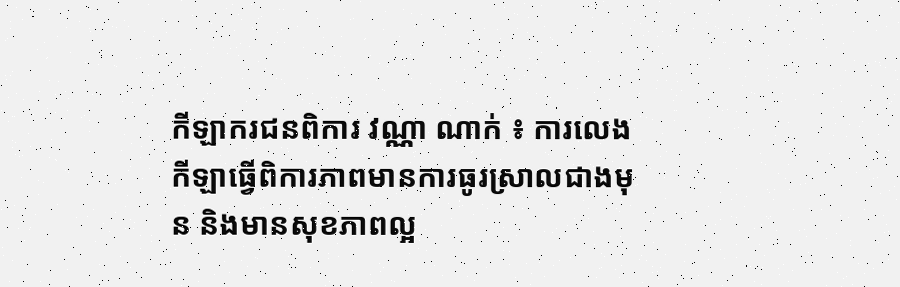កីឡាករជនពិការ វណ្ណា ណាក់ ៖ ការលេងកីឡាធ្វើពិការភាពមានការធូរស្រាលជាងមុន និងមានសុខភាពល្អ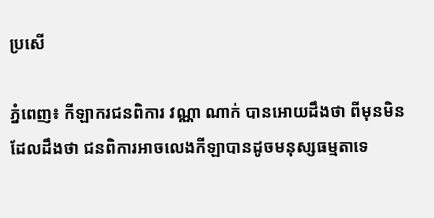ប្រសើ

ភ្នំពេញ៖ កីឡាករជនពិការ វណ្ណា ណាក់ បានអោយដឹងថា ពីមុនមិនដែលដឹងថា ជនពិការអាចលេងកីឡាបានដូចមនុស្សធម្មតាទេ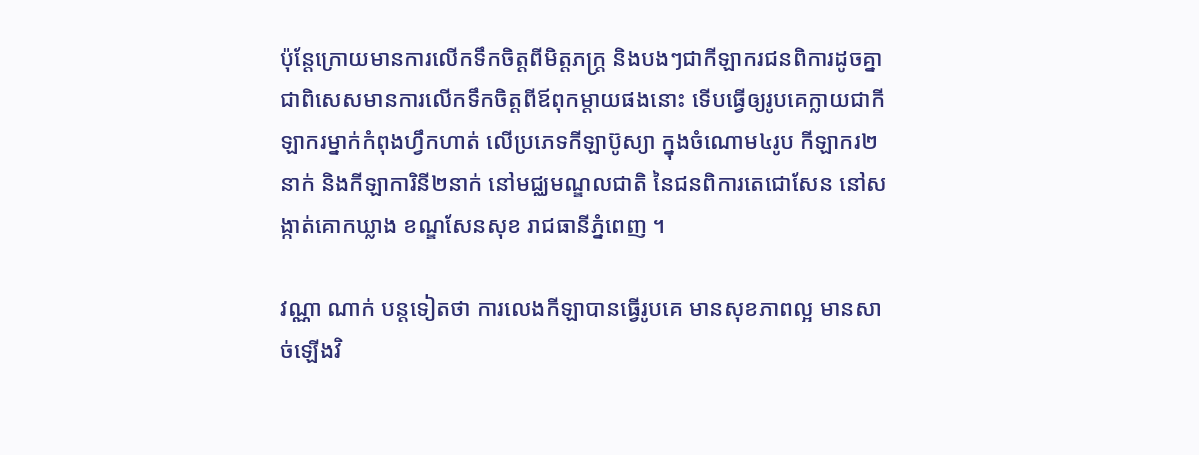ប៉ុន្តែក្រោយមានការលើកទឹកចិត្តពីមិត្តភក្រ្ត និងបងៗជាកីឡាករជនពិការដូចគ្នា ជាពិសេសមានការលើកទឹកចិត្តពីឪពុកម្តាយផងនោះ ទើបធ្វើឲ្យរូបគេក្លាយជាកីឡាករម្នាក់កំពុងហ្វឹកហាត់ លើប្រភេទកីឡាប៊ូស្យា ក្នុងចំណោម៤រូប កីឡាករ២នាក់ និងកីឡាការិនី២នាក់ នៅមជ្ឈមណ្ឌលជាតិ នៃជនពិការតេជោសែន នៅសង្កាត់គោកឃ្លាង ខណ្ឌសែនសុខ រាជធានីភ្នំពេញ ។

វណ្ណា ណាក់ បន្តទៀតថា ការលេងកីឡាបានធ្វើរូបគេ មានសុខភាពល្អ មានសាច់ឡើងវិ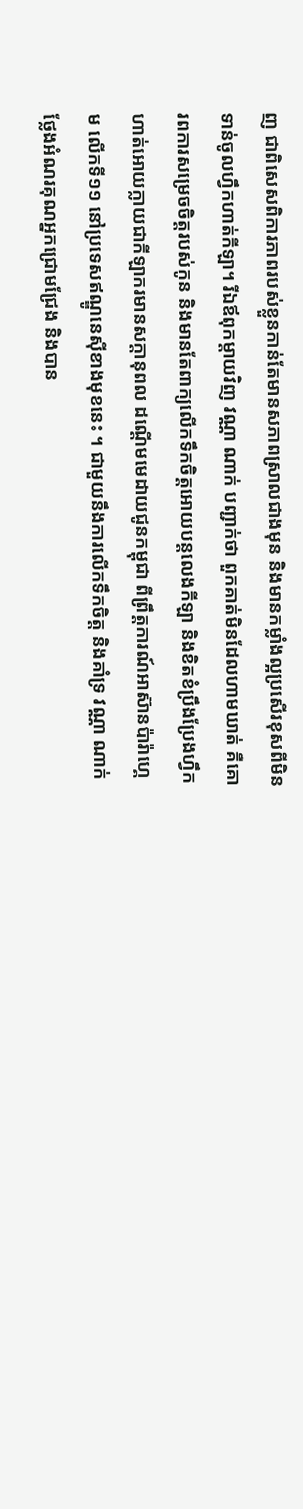ញ ជាពិសេសពិការភាពរបស់ខ្លួនកាន់តែមានសភាពស្រាលជាងមុន និងមានកម្លាំងល្អប្រសើរខុសពីមិនទាន់ចូលហ្វឹកហាត់កីឡា។ រីឯឪពុកម្តាយវិញ វណ្ណា ណាក់ បញ្ជាក់ថា ពួកគាត់មិនដែលហាមឃាត់ គឺគោរពការសម្រេចចិត្តរបស់កូន និងមានតែពាក្យលើកទឹកចិត្តអោយបន្តលេងកីឡា និងខិតខំប្រឹងប្រែងហ្វឹកហាត់អោយក្លាយជាកីឡាករមានសក្តានុពល ដណ្តើមមេដាយជូនកម្ពុជា ពីព្រឹត្តការណ៍អាស៊ានប៉ារ៉ាហ្គេម លើកទី១១ នៅប្រទេសឥណ្ឌូនេស៊ីខាងមុខនេះ ។ ជាមួយនឹងការលើកទឹកចិត្ត និងគាំទ្រ វណ្ណា ណាក់ ថ្លែងអំណរគុណអ្នកជ្រោមជ្រែង និងបាន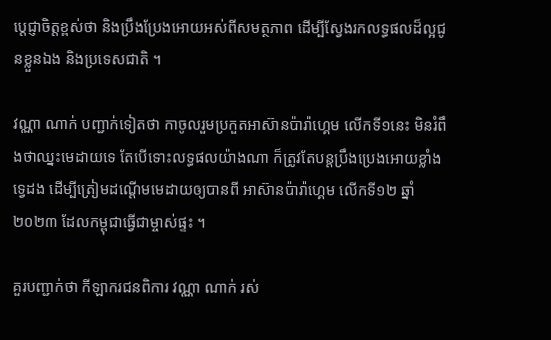ប្តេជ្ញាចិត្តខ្ពស់ថា និងប្រឹងប្រែងអោយអស់ពីសមត្ថភាព ដើម្បីស្វែងរកលទ្ធផលដ៏ល្អជូនខ្លួនឯង និងប្រទេសជាតិ ។

វណ្ណា ណាក់ បញ្ជាក់ទៀតថា កាចូលរួមប្រកួតអាស៊ានប៉ារ៉ាហ្គេម លើកទី១នេះ មិនរំពឹងថាឈ្នះមេដាយទេ តែបើទោះលទ្ធផលយ៉ាងណា ក៏ត្រូវតែបន្តប្រឹងប្រេងអោយខ្លាំងទ្វេដង ដើម្បីត្រៀមដណ្តើមមេដាយឲ្យបានពី អាស៊ានប៉ារ៉ាហ្គេម លើកទី១២ ឆ្នាំ២០២៣ ដែលកម្ពុជាធ្វើជាម្ចាស់ផ្ទះ ។

គួរបញ្ជាក់ថា កីឡាករជនពិការ វណ្ណា ណាក់ រស់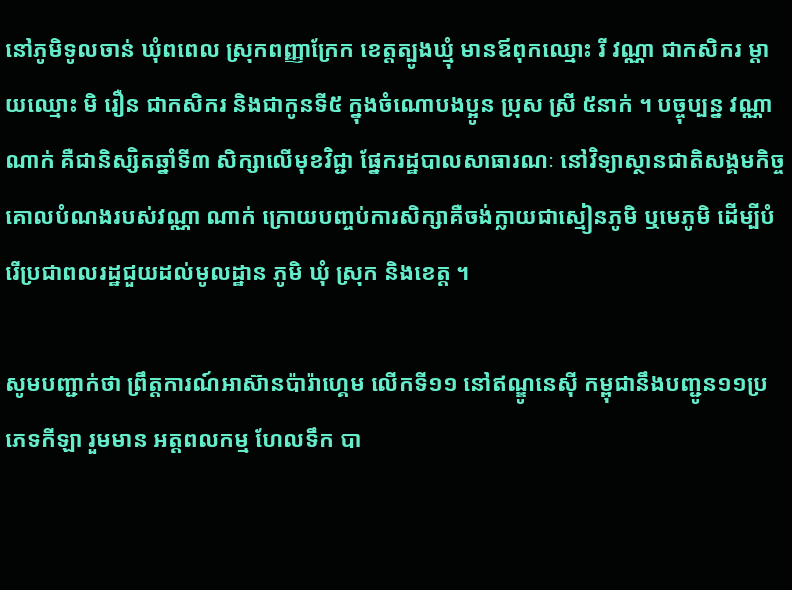នៅភូមិទូលចាន់ ឃុំពពេល ស្រុកពញ្ញាក្រែក ខេត្តត្បូងឃ្មុំ មានឪពុកឈ្មោះ រី វណ្ណា ជាកសិករ ម្តាយឈ្មោះ មិ រឿន ជាកសិករ និងជាកូនទី៥ ក្នុងចំណោបងប្អូន ប្រុស ស្រី ៥នាក់ ។ បច្ចុប្បន្ន វណ្ណា ណាក់ គឺជានិស្សិតឆ្នាំទី៣ សិក្សាលើមុខវិជ្ជា ផ្នែករដ្ឋបាលសាធារណៈ នៅវិទ្យាស្ថានជាតិសង្គមកិច្ច គោលបំណងរបស់វណ្ណា ណាក់ ក្រោយបញ្ចប់ការសិក្សាគឺចង់ក្លាយជាស្មៀនភូមិ ឬមេភូមិ ដើម្បីបំរើប្រជាពលរដ្ឋជួយដល់មូលដ្ឋាន ភូមិ ឃុំ ស្រុក និងខេត្ត ។

សូមបញ្ជាក់ថា ព្រឹត្តការណ៍អាស៊ានប៉ារ៉ាហ្គេម លើកទី១១ នៅឥណ្ឌូនេស៊ី កម្ពុជានឹងបញ្ជូន១១ប្រភេទកីឡា រួមមាន អត្តពលកម្ម ហែលទឹក បា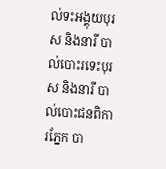ល់ទះអង្គុយបុរស និងនារី បាល់បោះរទេះបុរស និងនារី បាល់បោះជនពិការភ្នែក បា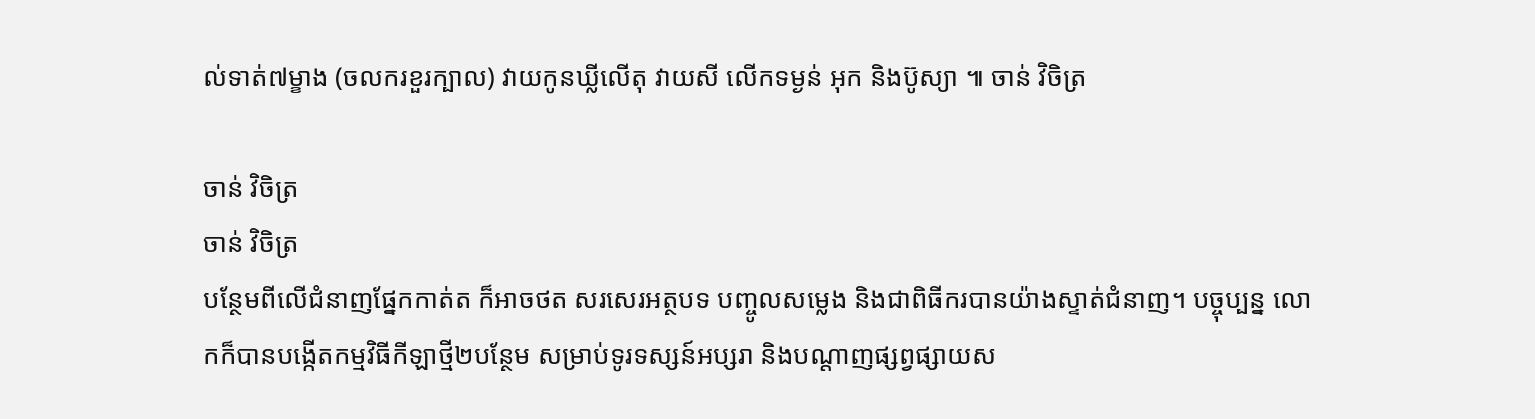ល់ទាត់៧ម្ខាង (ចលករខួរក្បាល) វាយកូនឃ្លីលើតុ វាយសី លើកទម្ងន់ អុក និងប៊ូស្យា ៕ ចាន់ វិចិត្រ

ចាន់ វិចិត្រ
ចាន់ វិចិត្រ
បន្ថែមពីលើជំនាញផ្នែកកាត់ត ក៏អាចថត សរសេរអត្ថបទ បញ្ចូលសម្លេង និងជាពិធីករបានយ៉ាងស្ទាត់ជំនាញ។ បច្ចុប្បន្ន លោកក៏បានបង្កើតកម្មវិធីកីឡាថ្មី២បន្ថែម សម្រាប់ទូរទស្សន៍អប្សរា និងបណ្តាញផ្សព្វផ្សាយស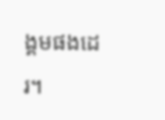ង្គមផងដេរ។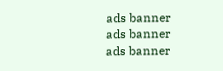ads banner
ads banner
ads banner